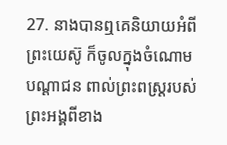27. នាងបានឮគេនិយាយអំពីព្រះយេស៊ូ ក៏ចូលក្នុងចំណោមបណ្ដាជន ពាល់ព្រះពស្ដ្ររបស់ព្រះអង្គពីខាង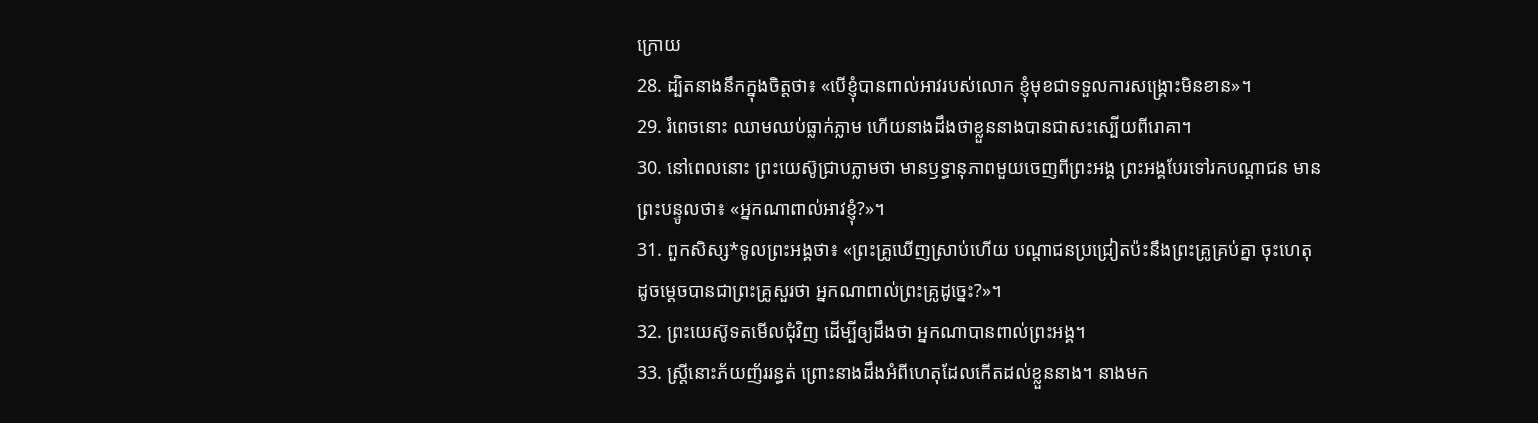ក្រោយ
28. ដ្បិតនាងនឹកក្នុងចិត្តថា៖ «បើខ្ញុំបានពាល់អាវរបស់លោក ខ្ញុំមុខជាទទួលការសង្គ្រោះមិនខាន»។
29. រំពេចនោះ ឈាមឈប់ធ្លាក់ភ្លាម ហើយនាងដឹងថាខ្លួននាងបានជាសះស្បើយពីរោគា។
30. នៅពេលនោះ ព្រះយេស៊ូជ្រាបភ្លាមថា មានឫទ្ធានុភាពមួយចេញពីព្រះអង្គ ព្រះអង្គបែរទៅរកបណ្ដាជន មានព្រះបន្ទូលថា៖ «អ្នកណាពាល់អាវខ្ញុំ?»។
31. ពួកសិស្ស*ទូលព្រះអង្គថា៖ «ព្រះគ្រូឃើញស្រាប់ហើយ បណ្ដាជនប្រជ្រៀតប៉ះនឹងព្រះគ្រូគ្រប់គ្នា ចុះហេតុដូចម្ដេចបានជាព្រះគ្រូសួរថា អ្នកណាពាល់ព្រះគ្រូដូច្នេះ?»។
32. ព្រះយេស៊ូទតមើលជុំវិញ ដើម្បីឲ្យដឹងថា អ្នកណាបានពាល់ព្រះអង្គ។
33. ស្ត្រីនោះភ័យញ័ររន្ធត់ ព្រោះនាងដឹងអំពីហេតុដែលកើតដល់ខ្លួននាង។ នាងមក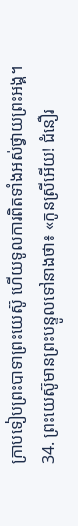ក្រាបទៀបព្រះបាទាព្រះយេស៊ូ ហើយទូលការពិតទាំងអស់ថ្វាយព្រះអង្គ។
34. ព្រះយេស៊ូមានព្រះបន្ទូលទៅនាងថា៖ «កូនស្រីអើយ! ជំនឿរ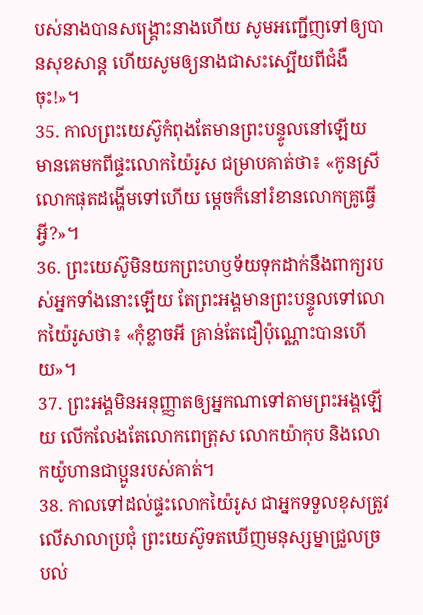បស់នាងបានសង្គ្រោះនាងហើយ សូមអញ្ជើញទៅឲ្យបានសុខសាន្ត ហើយសូមឲ្យនាងជាសះស្បើយពីជំងឺចុះ!»។
35. កាលព្រះយេស៊ូកំពុងតែមានព្រះបន្ទូលនៅឡើយ មានគេមកពីផ្ទះលោកយ៉ៃរូស ជម្រាបគាត់ថា៖ «កូនស្រីលោកផុតដង្ហើមទៅហើយ ម្ដេចក៏នៅរំខានលោកគ្រូធ្វើអ្វី?»។
36. ព្រះយេស៊ូមិនយកព្រះហឫទ័យទុកដាក់នឹងពាក្យរបស់អ្នកទាំងនោះឡើយ តែព្រះអង្គមានព្រះបន្ទូលទៅលោកយ៉ៃរូសថា៖ «កុំខ្លាចអី គ្រាន់តែជឿប៉ុណ្ណោះបានហើយ»។
37. ព្រះអង្គមិនអនុញ្ញាតឲ្យអ្នកណាទៅតាមព្រះអង្គឡើយ លើកលែងតែលោកពេត្រុស លោកយ៉ាកុប និងលោកយ៉ូហានជាប្អូនរបស់គាត់។
38. កាលទៅដល់ផ្ទះលោកយ៉ៃរូស ជាអ្នកទទួលខុសត្រូវលើសាលាប្រជុំ ព្រះយេស៊ូទតឃើញមនុស្សម្នាជ្រួលច្របល់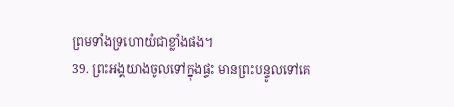ព្រមទាំងទ្រហោយំជាខ្លាំងផង។
39. ព្រះអង្គយាងចូលទៅក្នុងផ្ទះ មានព្រះបន្ទូលទៅគេ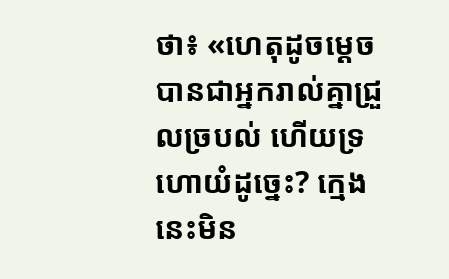ថា៖ «ហេតុដូចម្ដេចបានជាអ្នករាល់គ្នាជ្រួលច្របល់ ហើយទ្រហោយំដូច្នេះ? ក្មេងនេះមិន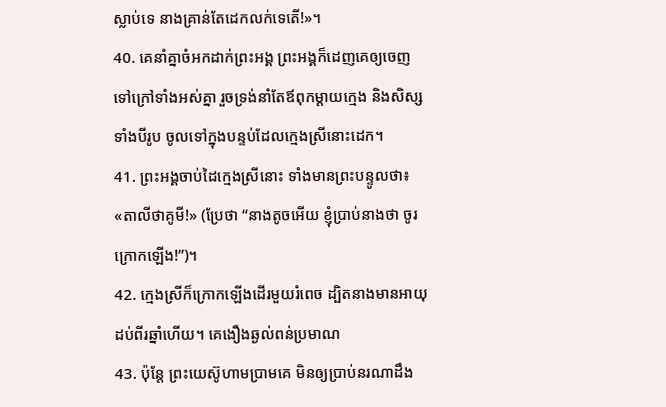ស្លាប់ទេ នាងគ្រាន់តែដេកលក់ទេតើ!»។
40. គេនាំគ្នាចំអកដាក់ព្រះអង្គ ព្រះអង្គក៏ដេញគេឲ្យចេញទៅក្រៅទាំងអស់គ្នា រួចទ្រង់នាំតែឪពុកម្ដាយក្មេង និងសិស្សទាំងបីរូប ចូលទៅក្នុងបន្ទប់ដែលក្មេងស្រីនោះដេក។
41. ព្រះអង្គចាប់ដៃក្មេងស្រីនោះ ទាំងមានព្រះបន្ទូលថា៖ «តាលីថាគូមី!» (ប្រែថា “នាងតូចអើយ ខ្ញុំប្រាប់នាងថា ចូរក្រោកឡើង!”)។
42. ក្មេងស្រីក៏ក្រោកឡើងដើរមួយរំពេច ដ្បិតនាងមានអាយុដប់ពីរឆ្នាំហើយ។ គេងឿងឆ្ងល់ពន់ប្រមាណ
43. ប៉ុន្តែ ព្រះយេស៊ូហាមប្រាមគេ មិនឲ្យប្រាប់នរណាដឹង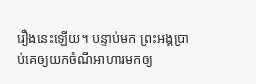រឿងនេះឡើយ។ បន្ទាប់មក ព្រះអង្គប្រាប់គេឲ្យយកចំណីអាហារមកឲ្យ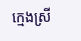ក្មេងស្រី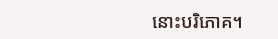នោះបរិភោគ។